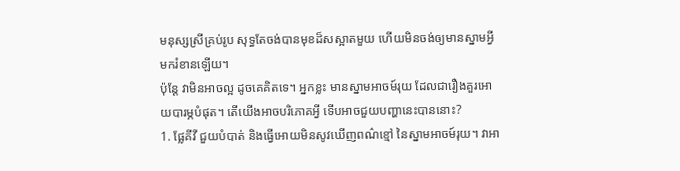មនុស្សស្រីគ្រប់រូប សុទ្ធតែចង់បានមុខដ៏សស្អាតមួយ ហើយមិនចង់ឲ្យមានស្នាមអ្វី មករំខានឡើយ។
ប៉ុន្តែ វាមិនអាចល្អ ដូចគេគិតទេ។ អ្នកខ្លះ មានស្នាមអាចម៍រុយ ដែលជារឿងគួរអោយបារម្ភបំផុត។ តើយើងអាចបរិភោគអ្វី ទើបអាចជួយបញ្ហានេះបាននោះ?
1. ផ្លែគីវី ជួយបំបាត់ និងធ្វើអោយមិនសូវឃើញពណ៌ខ្មៅ នៃស្នាមអាចម៍រុយ។ វាអា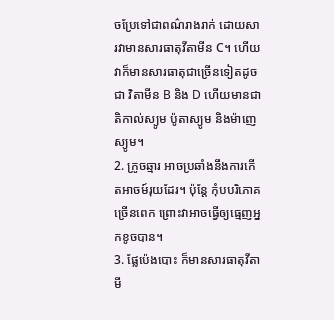ចប្រែទៅជាពណ៌រាងរាក់ ដោយសារវាមានសារធាតុវីតាមីន C។ ហើយវាក៏មានសារធាតុជាច្រើនទៀតដូចជា វិតាមីន B និង D ហើយមានជាតិកាល់ស្យូម ប៉ូតាស្យូម និងម៉ាញេស្យូម។
2. ក្រូចឆ្មារ អាចប្រឆាំងនឹងការកើតអាចម៍រុយដែរ។ ប៉ុន្តែ កុំបបរិភោគច្រើនពេក ព្រោះវាអាចធ្វើឲ្យធ្មេញអ្នកខូចបាន។
3. ផ្លែប៉េងបោះ ក៏មានសារធាតុវីតាមី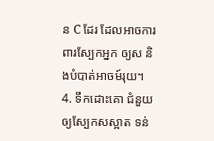ន C ដែរ ដែលអាចការពារស្បែកអ្នក ឲ្យស និងបំបាត់អាចម៍រុយ។
4. ទឹកដោះគោ ជំនួយឲ្យស្បែកសស្អាត ទន់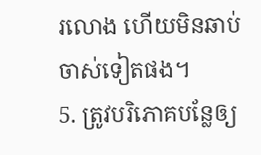រលោង ហើយមិនឆាប់ចាស់ទៀតផង។
5. ត្រូវបរិភោគបន្លែឲ្យ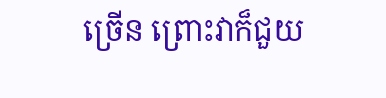ច្រើន ព្រោះវាក៏ជួយ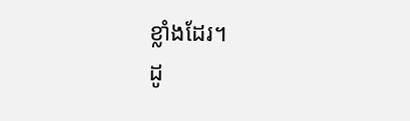ខ្លាំងដែរ។
ដូ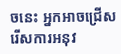ចនេះ អ្នកអាចជ្រើសរើសការអនុវ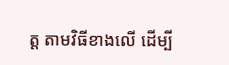ត្ត តាមវិធីខាងលើ ដើម្បី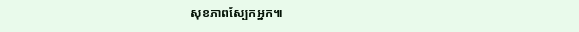សុខភាពស្បែកអ្នក៕